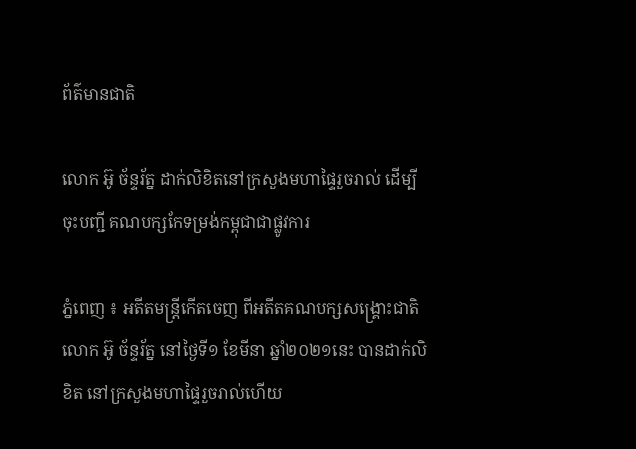ព័ត៌មានជាតិ

លោក អ៊ូ ច័ន្ទរ័ត្ន ដាក់លិខិតនៅក្រសួងមហាផ្ទៃរួចរាល់ ដើម្បីចុះបញ្ជី គណបក្សកែទម្រង់កម្ពុជាជាផ្លូវការ

ភ្នំពេញ ៖ អតីតមន្រ្តីកើតចេញ ពីអតីតគណបក្សសង្រ្គោះជាតិ លោក អ៊ូ ច័ន្ទរ័ត្ន នៅថ្ងៃទី១ ខែមីនា ឆ្នាំ២០២១នេះ បានដាក់លិខិត នៅក្រសួងមហាផ្ទៃរួចរាល់ហើយ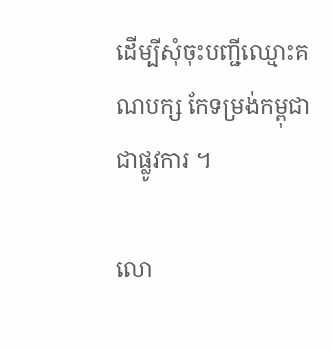ដើម្បីសុំចុះបញ្ជីឈ្មោះគណបក្ស កែទម្រង់កម្ពុជាជាផ្លូវការ ។

លោ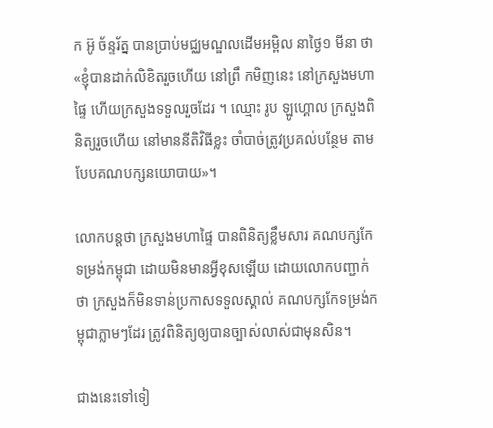ក អ៊ូ ច័ន្ទរ័ត្ន បានប្រាប់មជ្ឈមណ្ឌលដើមអម្ពិល នាថ្ងៃ១ មីនា ថា «ខ្ញុំបានដាក់លិខិតរួចហើយ នៅព្រឹ កមិញនេះ នៅក្រសួងមហាផ្ទៃ ហើយក្រសួងទទួលរួចដែរ ។ ឈ្មោះ រូប ឡូហ្គោល ក្រសួងពិនិត្យរួចហើយ នៅមាននីតិវិធីខ្លះ ចាំបាច់ត្រូវប្រគល់បន្ថែម តាមបែបគណបក្សនយោបាយ»។

លោកបន្ដថា ក្រសួងមហាផ្ទៃ បានពិនិត្យខ្លឹមសារ គណបក្សកែទម្រង់កម្ពុជា ដោយមិនមានអ្វីខុសឡើយ ដោយលោកបញ្ជាក់ថា ក្រសួងក៏មិនទាន់ប្រកាសទទួលស្គាល់ គណបក្សកែទម្រង់កម្ពុជាភ្លាមៗដែរ ត្រូវពិនិត្យឲ្យបានច្បាស់លាស់ជាមុនសិន។

ជាងនេះទៅទៀ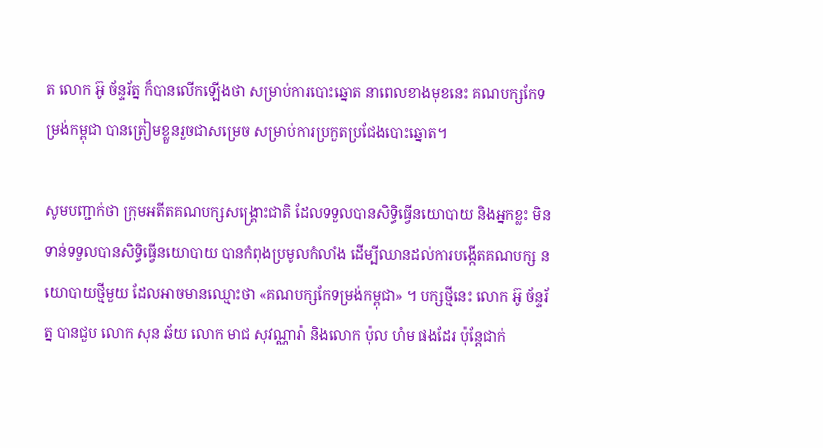ត លោក អ៊ូ ច័ន្ទរ័ត្ន ក៏បានលើកឡើងថា សម្រាប់ការបោះឆ្នោត នាពេលខាងមុខនេះ គណបក្សកែទម្រង់កម្ពុជា បានត្រៀមខ្លួនរួចជាសម្រេច សម្រាប់ការប្រកួតប្រជែងបោះឆ្នោត។

សូមបញ្ជាក់ថា ក្រុមអតីតគណបក្សសង្គ្រោះជាតិ ដែលទទួលបានសិទ្ធិធ្វើនយោបាយ និងអ្នកខ្លះ មិនទាន់ទទួលបានសិទ្ធិធ្វើនយោបាយ បានកំពុងប្រមូលកំលាំង ដើម្បីឈានដល់ការបង្កើតគណបក្ស នយោបាយថ្មីមួយ ដែលអាចមានឈ្មោះថា «គណបក្សកែទម្រង់កម្ពុជា» ។ បក្សថ្មីនេះ លោក អ៊ូ ច័ន្ទរ័ត្ន បានជួប លោក សុន ឆ័យ លោក មាជ សុវណ្ណារ៉ា និងលោក ប៉ុល ហំម ផងដែរ ប៉ុន្តែជាក់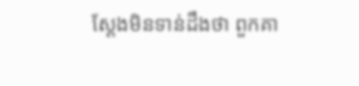ស្តែងមិនទាន់ដឹងថា ពួកគា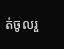ត់ចូលរួ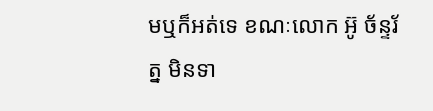មឬក៏អត់ទេ ខណៈលោក អ៊ូ ច័ន្ទរ័ត្ន មិនទា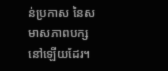ន់ប្រកាស នៃសមាសភាពបក្សនៅឡើយដែរ។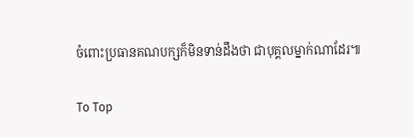ចំពោះប្រធានគណបក្សក៏មិនទាន់ដឹងថា ជាបុគ្គលម្នាក់ណាដែរ៕

To Top